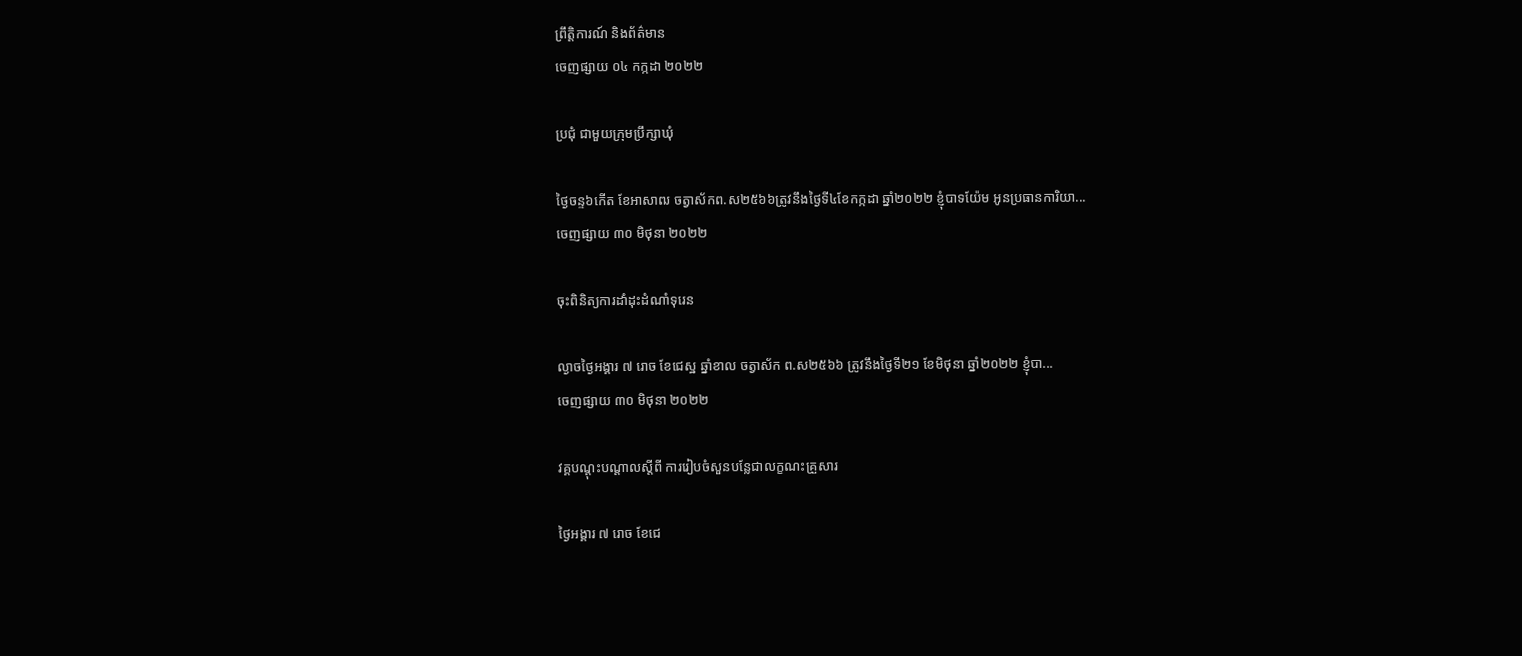ព្រឹត្តិការណ៍ និងព័ត៌មាន
ចេញផ្សាយ ០៤ កក្កដា ២០២២

ប្រជុំ ជាមួយក្រុមប្រឹក្សាឃុំ

ថ្ងៃចន្ទ៦កើត ខែអាសាឍ ចត្វាស័កព.ស២៥៦៦ត្រូវនឹងថ្ងៃទី៤ខែកក្កដា ឆ្នាំ២០២២ ខ្ញុំបាទយ៉ែម អូនប្រធានការិយា...
ចេញផ្សាយ ៣០ មិថុនា ២០២២

ចុះពិនិត្យការដាំដុះដំណាំទុរេន

ល្ងាចថ្ងៃអង្គារ ៧ រោច ខែជេស្ឋ ឆ្នាំខាល ចត្វាស័ក ព.ស២៥៦៦ ត្រូវនឹងថ្ងៃទី២១ ខែមិថុនា ឆ្នាំ២០២២ ខ្ញុំបា...
ចេញផ្សាយ ៣០ មិថុនា ២០២២

វគ្គបណ្ដុះបណ្ដាលស្ដីពី ការរៀបចំសួនបន្លែជាលក្ខណះគ្រួសារ

ថ្ងៃអង្គារ ៧ រោច ខែជេ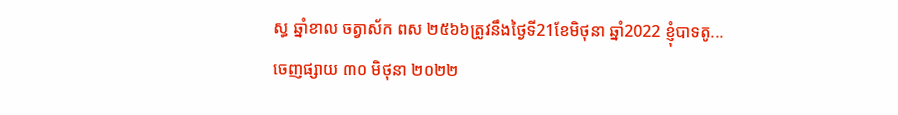ស្ធ ឆ្នាំខាល ចត្វាស័ក ពស ២៥៦៦ត្រូវនឹងថ្ងៃទី21ខែមិថុនា ឆ្នាំ2022 ខ្ញុំបាទតូ...
ចេញផ្សាយ ៣០ មិថុនា ២០២២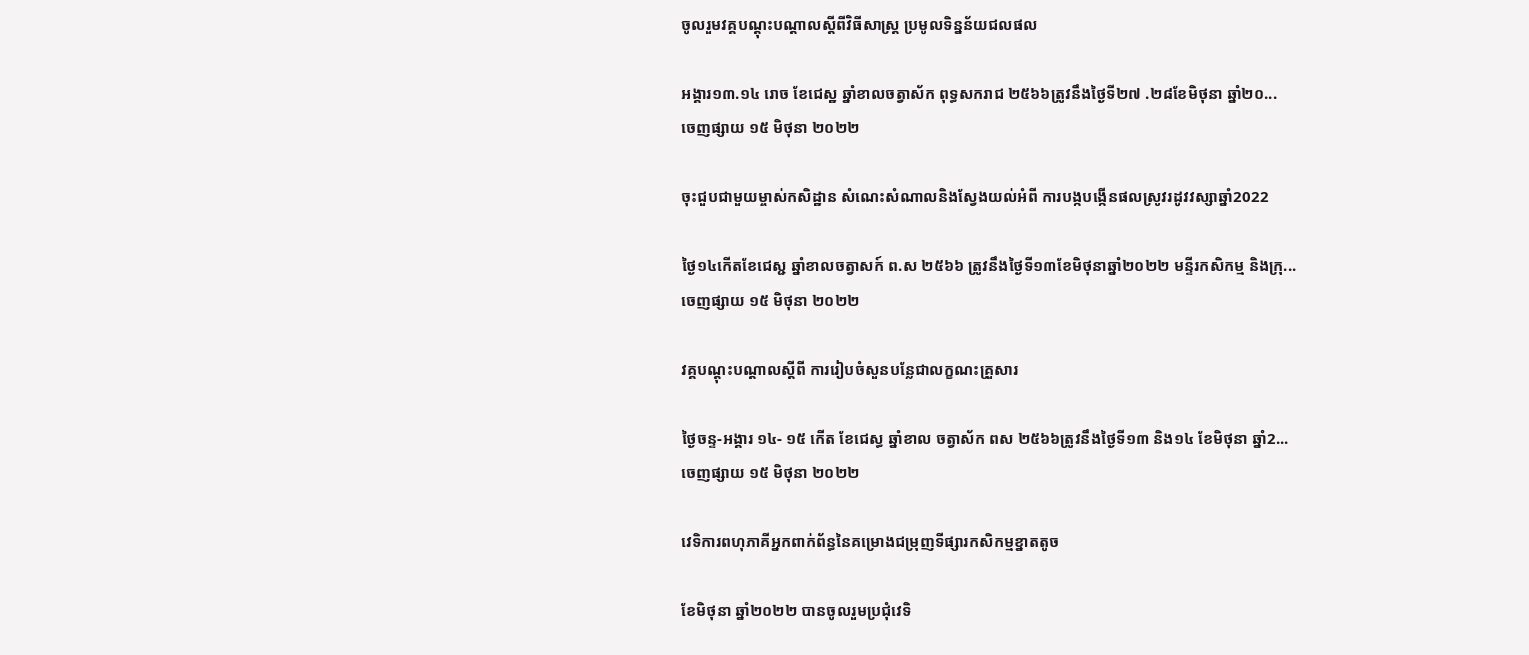ចូលរួមវគ្គបណ្តុះបណ្តាលស្តីពីវិធីសាស្រ្ត ប្រមូលទិន្នន័យជលផល

អង្គារ១៣.១៤ រោច ខែជេស្ឋ ឆ្នាំខាលចត្វាស័ក ពុទ្ធសករាជ ២៥៦៦ត្រូវនឹងថ្ងៃទី២៧ .២៨ខែមិថុនា ឆ្នាំ២០...
ចេញផ្សាយ ១៥ មិថុនា ២០២២

ចុះជួបជាមួយម្ចាស់កសិដ្ឋាន សំណេះសំណាលនិងស្វែងយល់អំពី ការបង្កបង្កើនផលស្រូវរដូវវស្សាឆ្នាំ2022

ថ្ងៃ១៤កើតខែជេស្ជ ឆ្នាំខាលចត្វាសក៍ ព.ស ២៥៦៦ ត្រូវនឹងថ្ងៃទី១៣ខែមិថុនាឆ្នាំ២០២២ មន្ទីរកសិកម្ម និងក្រុ...
ចេញផ្សាយ ១៥ មិថុនា ២០២២

វគ្គបណ្ដុះបណ្ដាលស្ដីពី ការរៀបចំសួនបន្លែជាលក្ខណះគ្រួសារ

ថ្ងៃចន្ទ-អង្គារ ១៤- ១៥ កើត ខែជេស្ធ ឆ្នាំខាល ចត្វាស័ក ពស ២៥៦៦ត្រូវនឹងថ្ងៃទី១៣ និង១៤ ខែមិថុនា ឆ្នាំ2...
ចេញផ្សាយ ១៥ មិថុនា ២០២២

វេទិការពហុភាគីអ្នកពាក់ព័ន្ធនៃគម្រោងជម្រុញទីផ្សារកសិកម្មខ្នាតតូច

ខែមិថុនា ឆ្នាំ២០២២ បានចូលរួមប្រជុំវេទិ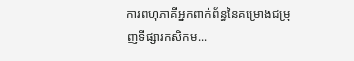ការពហុភាគីអ្នកពាក់ព័ន្ធនៃគម្រោងជម្រុញទីផ្សារកសិកម...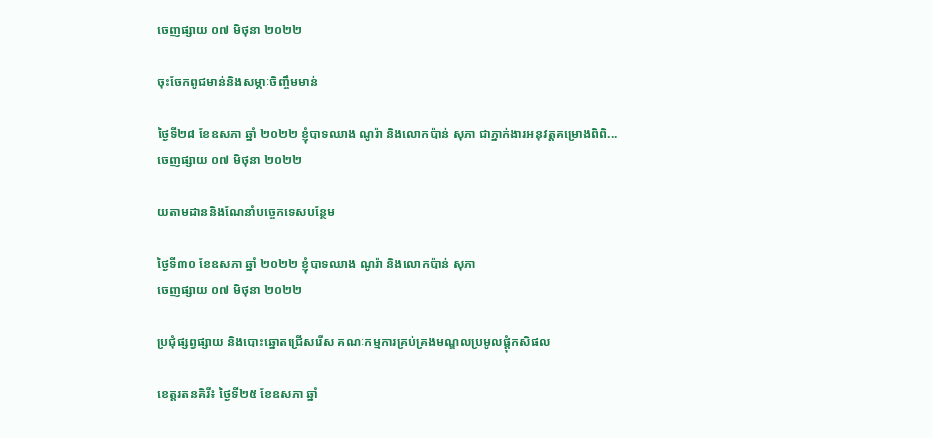ចេញផ្សាយ ០៧ មិថុនា ២០២២

ចុះចែកពូជមាន់និងសម្ភាៈចិញ្ចឹមមាន់

ថ្ងៃទី២៨ ខែឧសភា ឆ្នាំ ២០២២ ខ្ញុំបាទឈាង ណូរ៉ា និងលោកប៉ាន់ សុភា ជាភ្នាក់ងារអនុវត្តគម្រោងពិពិ...
ចេញផ្សាយ ០៧ មិថុនា ២០២២

យតាមដាននិងណែនាំបច្ចេកទេសបន្ថែម

ថ្ងៃទី៣០ ខែឧសភា ឆ្នាំ ២០២២ ខ្ញុំបាទឈាង ណូរ៉ា និងលោកប៉ាន់ សុភា
ចេញផ្សាយ ០៧ មិថុនា ២០២២

ប្រជុំផ្សព្វផ្សាយ និងបោះឆ្នោតជ្រើសរើស គណៈកម្មការគ្រប់គ្រងមណ្ឌលប្រមូលផ្ដុំកសិផល

ខេត្តរតនគិរី៖ ថ្ងៃទី២៥ ខែឧសភា ឆ្នាំ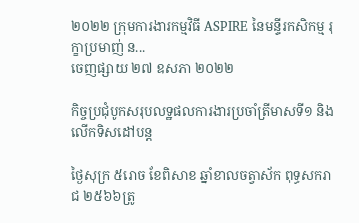២០២២ ក្រុមការងារកម្មវិធី ASPIRE នៃមន្ទីរកសិកម្ម រុក្ខាប្រមាញ់ ន...
ចេញផ្សាយ ២៧ ឧសភា ២០២២

កិច្ចប្រជុំបូកសរុបលទ្ឋផលការងារប្រចាំត្រីមាសទី១ និងលើកទិសដៅបន្ត

ថ្ងៃសុក្រ ៥រោច ខែពិសាខ ឆ្នាំខាលចត្វាស័ក ពុទ្ធសករាជ ២៥៦៦ត្រូ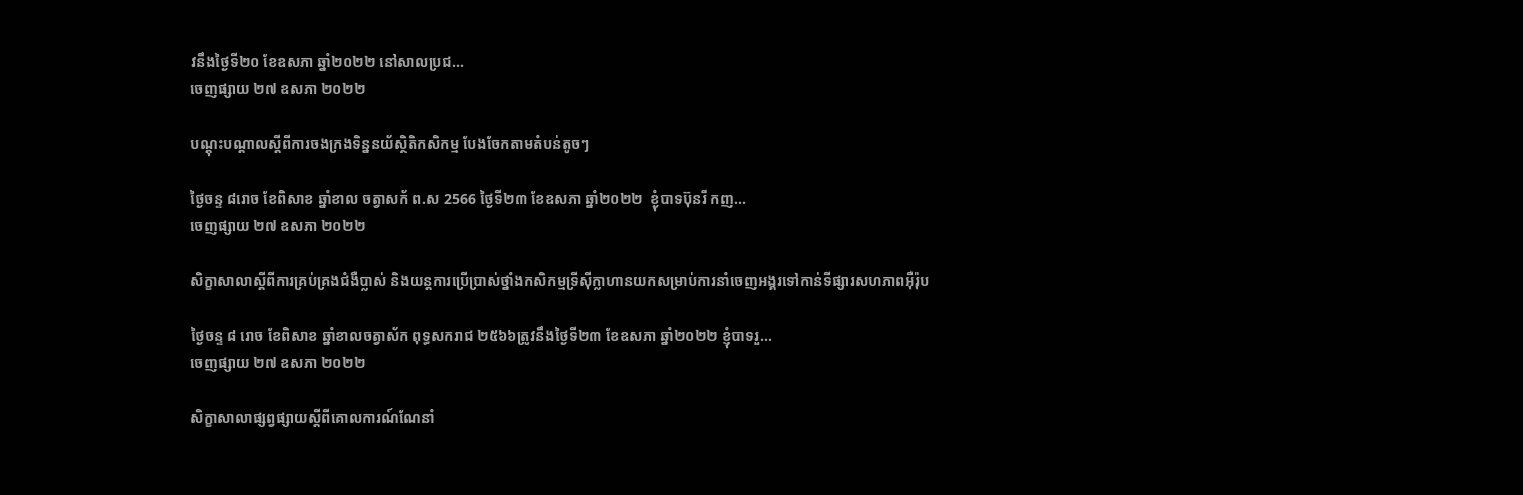វនឹងថ្ងៃទី២០ ខែឧសភា ឆ្នាំ២០២២ នៅសាលប្រជ...
ចេញផ្សាយ ២៧ ឧសភា ២០២២

បណ្តុះបណ្តាលស្តីពីការចងក្រងទិន្ននយ័ស្ថិតិកសិកម្ម បែងចែកតាមតំបន់តូចៗ

ថ្ងៃចន្ទ ៨រោច ខែពិសាខ ឆ្នាំខាល ចត្វាសក័ ព.ស 2566 ថ្ងៃទី២៣ ខែឧសភា ឆ្នាំ២០២២  ខ្ងុំបាទប៊ុនរី កញ...
ចេញផ្សាយ ២៧ ឧសភា ២០២២

សិក្ខាសាលាស្តីពីការគ្រប់គ្រងជំងឺប្លាស់ និងយន្តការប្រើប្រាស់ថ្នាំងកសិកម្មទ្រីស៊ីក្លាហានយកសម្រាប់ការនាំចេញអង្គរទៅកាន់ទីផ្សារសហភាពអ៊ឺរ៉ុប

ថ្ងៃចន្ទ ៨ រោច ខែពិសាខ ឆ្នាំខាលចត្វាស័ក ពុទ្ធសករាជ ២៥៦៦ត្រូវនឹងថ្ងៃទី២៣ ខែឧសភា ឆ្នាំ២០២២ ខ្ញុំបាទរួ...
ចេញផ្សាយ ២៧ ឧសភា ២០២២

សិក្ខាសាលាផ្សព្វផ្សាយស្ដីពីគោលការណ៍ណែនាំ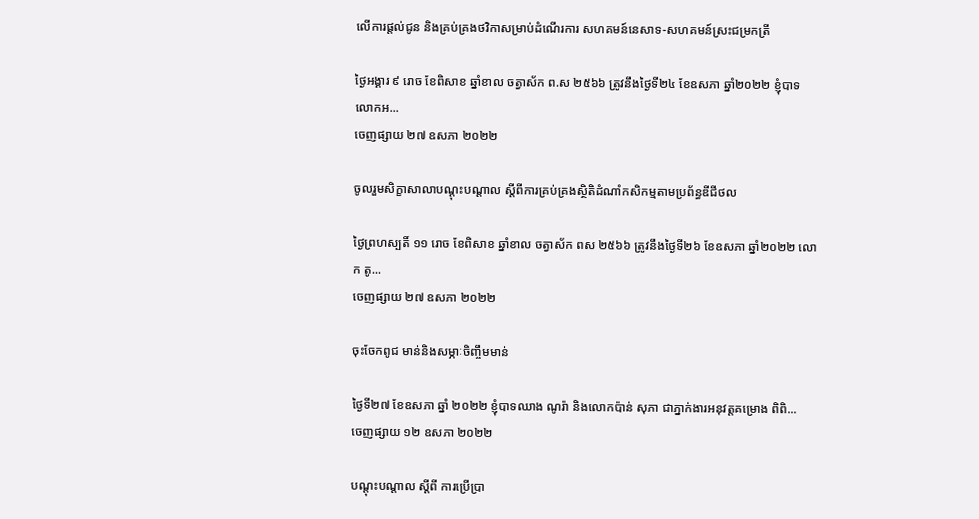លើការផ្ដល់ជូន និងគ្រប់គ្រងថវិកាសម្រាប់ដំណើរការ សហគមន៍នេសាទ-សហគមន៍ស្រះជម្រកត្រី

ថ្ងៃអង្គារ ៩ រោច ខែពិសាខ ឆ្នាំខាល ចត្វាស័ក ព.ស ២៥៦៦ ត្រូវនឹងថ្ងៃទី២៤ ខែឧសភា ឆ្នាំ២០២២ ខ្ញុំបាទ លោកអ...
ចេញផ្សាយ ២៧ ឧសភា ២០២២

ចូលរួមសិក្ខាសាលាបណ្ដុះបណ្ដាល ស្ដីពីការគ្រប់គ្រងស្ថិតិដំណាំកសិកម្មតាមប្រព័ន្ធឌីជីថល

ថ្ងៃព្រហស្បតិ៍ ១១ រោច ខែពិសាខ ឆ្នាំខាល ចត្វាស័ក ពស ២៥៦៦ ត្រូវនឹងថ្ងៃទី២៦ ខែឧសភា ឆ្នាំ២០២២ លោក តូ...
ចេញផ្សាយ ២៧ ឧសភា ២០២២

ចុះចែកពូជ មាន់និងសម្ភាៈចិញ្ចឹមមាន់

ថ្ងៃទី២៧ ខែឧសភា ឆ្នាំ ២០២២ ខ្ញុំបាទឈាង ណូរ៉ា និងលោកប៉ាន់ សុភា ជាភ្នាក់ងារអនុវត្តគម្រោង ពិពិ...
ចេញផ្សាយ ១២ ឧសភា ២០២២

បណ្ដុះបណ្ដាល ស្ដីពី ការប្រើប្រា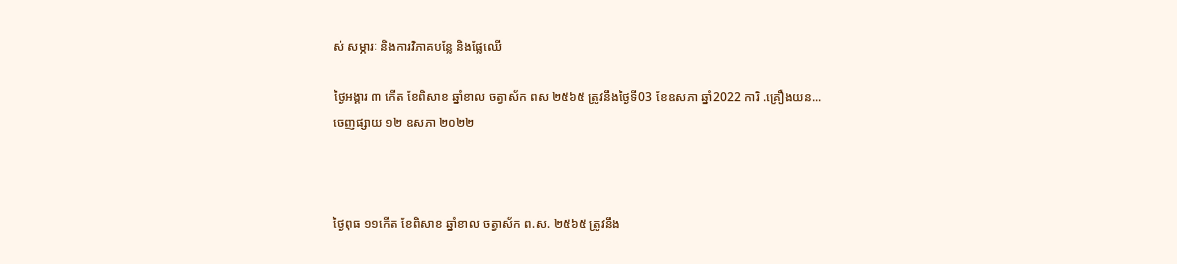ស់ សម្ភារៈ និងការវិភាគបន្លែ និងផ្លែឈេី

ថ្ងៃអង្គារ ៣ កើត ខែពិសាខ ឆ្នាំខាល ចត្វាស័ក ពស ២៥៦៥ ត្រូវនឹងថ្ងៃទី03 ខែឧសភា ឆ្នាំ2022 ការិ .គ្រឿងយន...
ចេញផ្សាយ ១២ ឧសភា ២០២២



ថ្ងៃពុធ ១១កើត ខែពិសាខ ឆ្នាំខាល ចត្វាស័ក ព.ស. ២៥៦៥ ត្រូវនឹង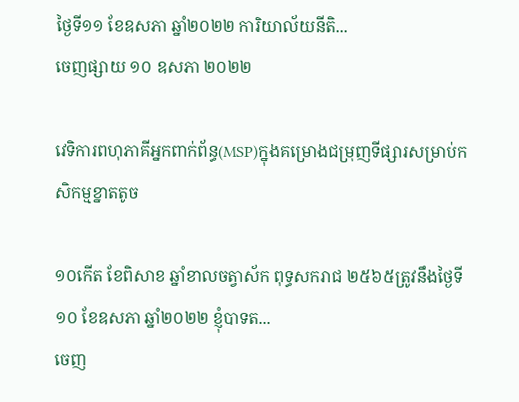ថ្ងៃទី១១ ខែឧសភា ឆ្នាំ២០២២ ការិយាល័យនីតិ...
ចេញផ្សាយ ១០ ឧសភា ២០២២

វេទិការពហុភាគីអ្នកពាក់ព័ន្ធ(MSP)ក្នុងគម្រោងជម្រុញទីផ្សារសម្រាប់កសិកម្មខ្នាតតូច

១០កើត ខែពិសាខ ឆ្នាំខាលចត្វាស័ក ពុទ្ធសករាជ ២៥៦៥ត្រូវនឹងថ្ងៃទី១០ ខែឧសភា ឆ្នាំ២០២២ ខ្ញុំបាទត...
ចេញ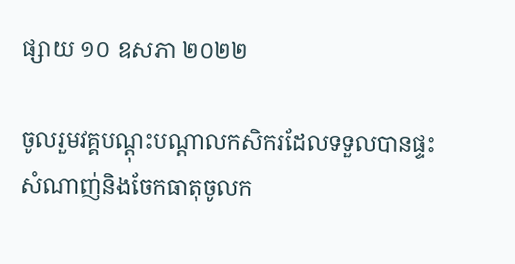ផ្សាយ ១០ ឧសភា ២០២២

ចូលរួមវគ្គបណ្ដុះបណ្ដាលកសិករដែលទទួលបានផ្ទះសំណាញ់និងចែកធាតុចូលក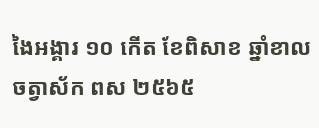ងៃអង្គារ ១០ កើត ខែពិសាខ ឆ្នាំខាល ចត្វាស័ក ពស ២៥៦៥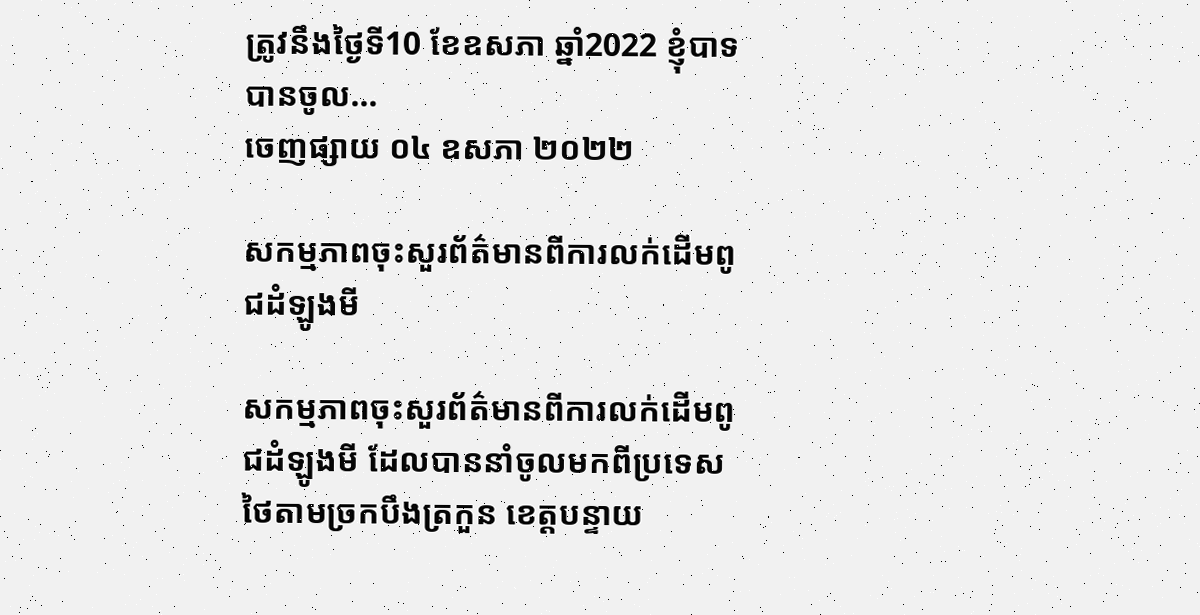ត្រូវនឹងថ្ងៃទី10 ខែឧសភា ឆ្នាំ2022 ខ្ញុំបាទបានចូល...
ចេញផ្សាយ ០៤ ឧសភា ២០២២

សកម្មភាពចុះសួរព័ត៌មានពីការលក់ដើមពូជដំឡូងមី

សកម្មភាពចុះសួរព័ត៌មានពីការលក់ដើមពូជដំឡូងមី ដែលបាននាំចូលមកពីប្រទេសថៃតាមច្រកបឹងត្រកួន ខេត្តបន្ទាយ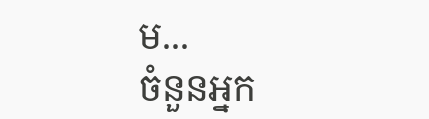ម...
ចំនួនអ្នក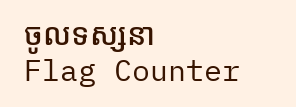ចូលទស្សនា
Flag Counter